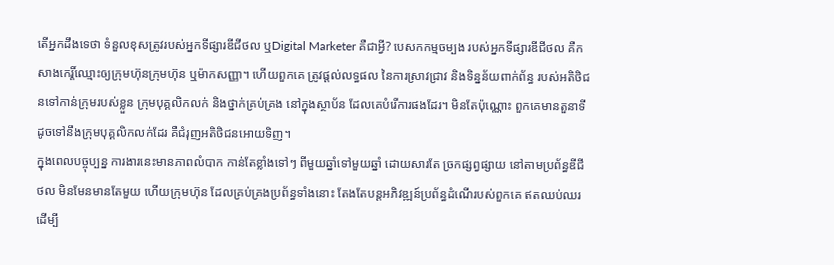តើអ្នកដឹងទេថា ទំនួលខុសត្រូវរបស់អ្នកទីផ្សារឌីជីថល ឬDigital Marketer គឺជាអ្វី? បេសកកម្មចម្បង របស់អ្នកទីផ្សារឌីជីថល គឺកសាងកេរ្តិ៍ឈ្មោះឲ្យក្រុមហ៊ុនក្រុមហ៊ុន ឬម៉ាកសញ្ញា។ ហើយពួកគេ ត្រូវផ្តល់លទ្ធផល នៃការស្រាវជ្រាវ និងទិន្នន័យពាក់ព័ន្ធ របស់អតិថិជនទៅកាន់ក្រុមរបស់ខ្លួន ក្រុមបុគ្គលិកលក់ និងថ្នាក់គ្រប់គ្រង នៅក្នុងស្ថាប័ន ដែលគេបំរើការផងដែរ។ មិនតែប៉ុណ្ណោះ ពួកគេមានតួនាទី ដូចទៅនឹងក្រុមបុគ្គលិកលក់ដែរ គឺជំរុញអតិថិជនអោយទិញ។
ក្នុងពេលបច្ចុប្បន្ន ការងារនេះមានភាពលំបាក កាន់តែខ្លាំងទៅៗ ពីមួយឆ្នាំទៅមួយឆ្នាំ ដោយសារតែ ច្រកផ្សព្វផ្សាយ នៅតាមប្រព័ន្ធឌីជីថល មិនមែនមានតែមួយ ហើយក្រុមហ៊ុន ដែលគ្រប់គ្រងប្រព័ន្ធទាំងនោះ តែងតែបន្តអភិវឌ្ឍន៍ប្រព័ន្ធដំណើរបស់ពួកគេ ឥតឈប់ឈរ ដើម្បី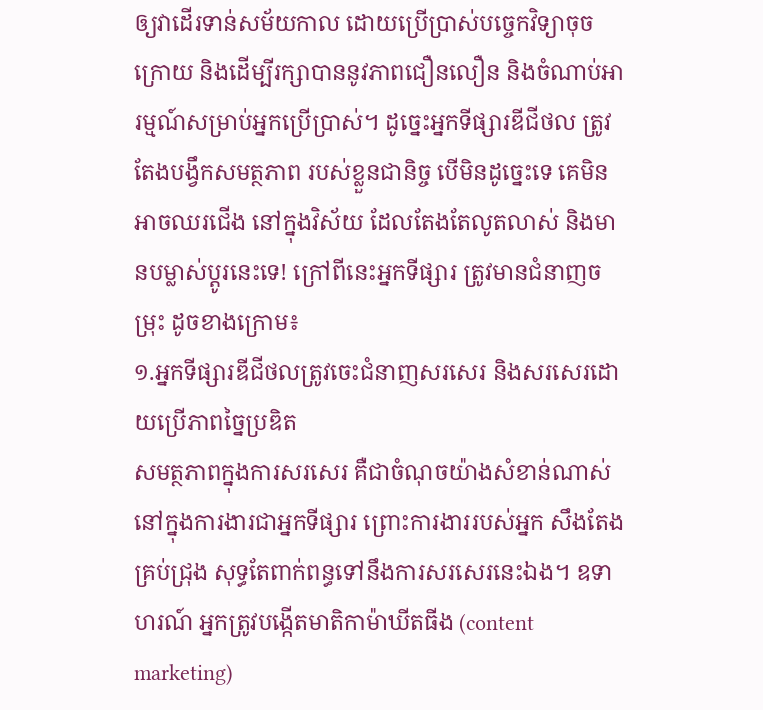ឲ្យវាដើរទាន់សម័យកាល ដោយប្រើប្រាស់បច្ចេកវិទ្យាចុចក្រោយ និងដើម្បីរក្សាបាននូវភាពជឿនលឿន និងចំណាប់អារម្មណ៍សម្រាប់អ្នកប្រើប្រាស់។ ដូច្នេះអ្នកទីផ្សារឌីជីថល ត្រូវតែងបង្វឹកសមត្ថភាព របស់ខ្លួនជានិច្ច បើមិនដូច្នេះទេ គេមិនអាចឈរជើង នៅក្នុងវិស័យ ដែលតែងតែលូតលាស់ និងមានបម្លាស់ប្តូរនេះទេ! ក្រៅពីនេះអ្នកទីផ្សារ ត្រូវមានជំនាញចម្រុះ ដូចខាងក្រោម៖
១.អ្នកទីផ្សារឌីជីថលត្រូវចេះជំនាញសរសេរ និងសរសេរដោយប្រើភាពច្នៃប្រឌិត
សមត្ថភាពក្នុងការសរសេរ គឺជាចំណុចយ៉ាងសំខាន់ណាស់ នៅក្នុងការងារជាអ្នកទីផ្សារ ព្រោះការងាររបស់អ្នក សឹងតែងគ្រប់ជ្រុង សុទ្ធតែពាក់ពន្ធទៅនឹងការសរសេរនេះឯង។ ឧទាហរណ៍ អ្នកត្រូវបង្កើតមាតិកាម៉ាឃីតធីង (content marketing)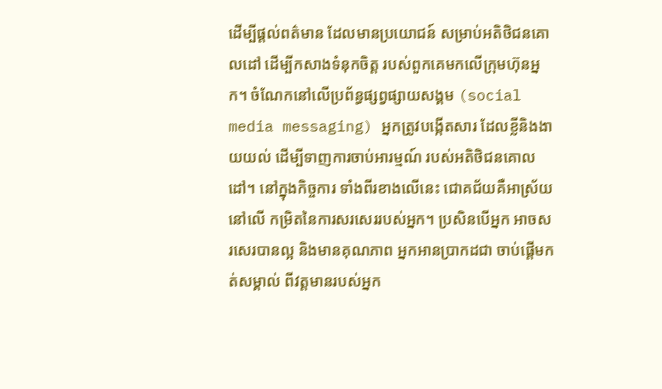ដើម្បីផ្តល់ពត៌មាន ដែលមានប្រយោជន៍ សម្រាប់អតិថិជនគោលដៅ ដើម្បីកសាងទំនុកចិត្ត របស់ពួកគេមកលើក្រុមហ៊ុនអ្នក។ ចំណែកនៅលើប្រព័ន្ធផ្សព្វផ្សាយសង្គម (social media messaging) អ្នកត្រូវបង្កើតសារ ដែលខ្លីនិងងាយយល់ ដើម្បីទាញការចាប់អារម្មណ៍ របស់អតិថិជនគោលដៅ។ នៅក្នុងកិច្ចការ ទាំងពីរខាងលើនេះ ជោគជ័យគឺអាស្រ័យនៅលើ កម្រិតនៃការសរសេររបស់អ្នក។ ប្រសិនបើអ្នក អាចសរសេរបានល្អ និងមានគុណភាព អ្នកអានប្រាកដជា ចាប់ផ្តើមកត់សម្គាល់ ពីវត្តមានរបស់អ្នក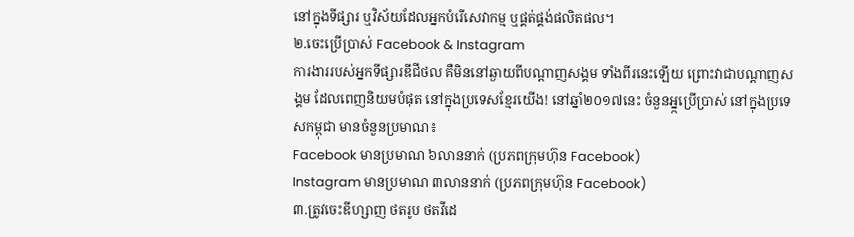នៅក្នុងទីផ្សារ ឬវិស័យដែលអ្នកបំរើសេវាកម្ម ឬផ្គត់ផ្គង់ផលិតផល។
២.ចេះប្រើប្រាស់ Facebook & Instagram
ការងាររបស់អ្នកទីផ្សារឌីជីថល គឺមិននៅឆ្ងាយពីបណ្តាញសង្គម ទាំងពីរនេះឡើយ ព្រោះវាជាបណ្តាញសង្គម ដែលពេញនិយមបំផុត នៅក្នុងប្រទេសខ្មែរយើង! នៅឆ្នាំ២០១៧នេះ ចំនួនអ្ន្កប្រើប្រាស់ នៅក្នុងប្រទេសកម្ពុជា មានចំនួនប្រមាណ៖
Facebook មានប្រមាណ ៦លាននាក់ (ប្រភពក្រុមហ៊ុន Facebook)
Instagram មានប្រមាណ ៣លាននាក់ (ប្រភពក្រុមហ៊ុន Facebook)
៣.ត្រូវចេះឌីហ្សាញ ថតរូប ថតវីដេ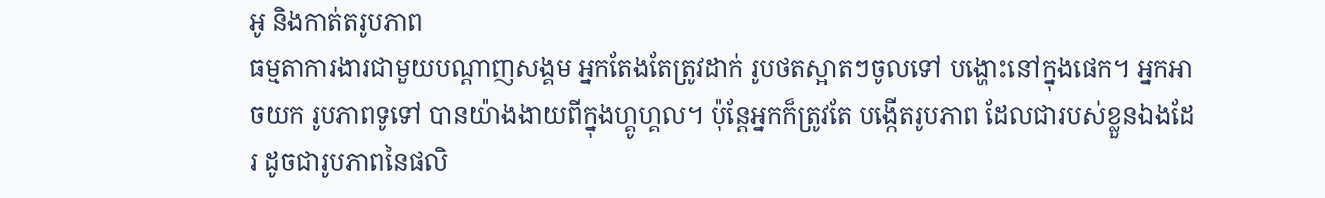អូ និងកាត់តរូបភាព
ធម្មតាការងារជាមួយបណ្តាញសង្គម អ្នកតែងតែត្រូវដាក់ រូបថតស្អាតៗចូលទៅ បង្ហោះនៅក្នុងផេក។ អ្នកអាចយក រូបភាពទូទៅ បានយ៉ាងងាយពីក្នុងហ្គូហ្គល។ ប៉ុន្តែអ្នកក៏ត្រូវតែ បង្កើតរូបភាព ដែលជារបស់ខ្លួនឯងដែរ ដូចជារូបភាពនៃផលិ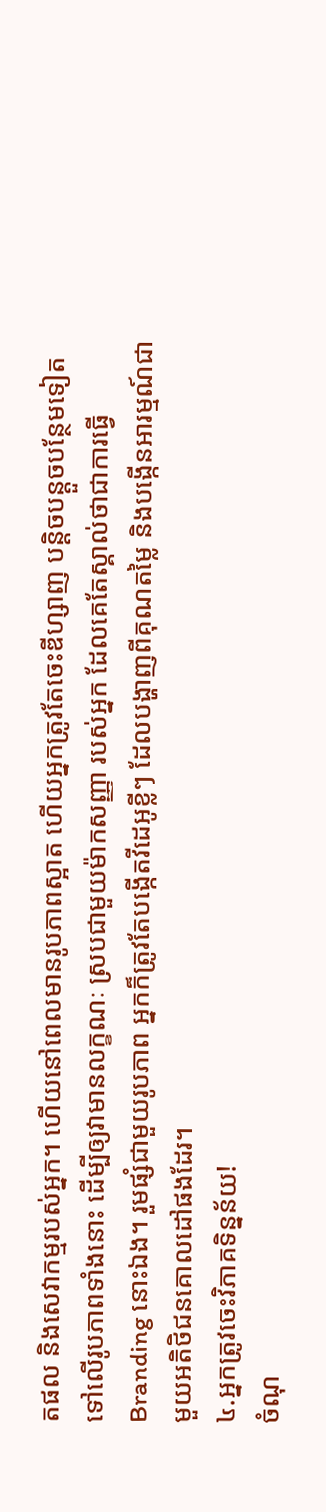តផល និងសេវាកម្មរបស់អ្នក។ ហើយនៅពេលមានរូបភាពស្អាត ហើយអ្នកត្រូវតែចេះឌីហ្សាញ បន្តិចបន្តួចបន្ថែមទៀត ទៅលើរូបភាពទាំងនោះ ដើម្បីឲ្យវាមានលក្ខណៈ ស្របជាមួយម៉ាកសញ្ញា របស់អ្នក ដែលគេតែស្គាល់ថាជាការធ្វើ Branding នោះឯង។ រួមផ្សំជាមួយរូបភាព អ្នកក៏ត្រូវតែបង្កើតវីដេអូខ្លីៗ ដែលបង្ហាញពីគុណតម្លៃ និងបង្កើនអារម្មណ៍ជាមួយអតិថិជនគោលដៅផងដែរ។
៤.អ្នកត្រូវចេះវិភាគទិន្នន័យ!
ចំណុ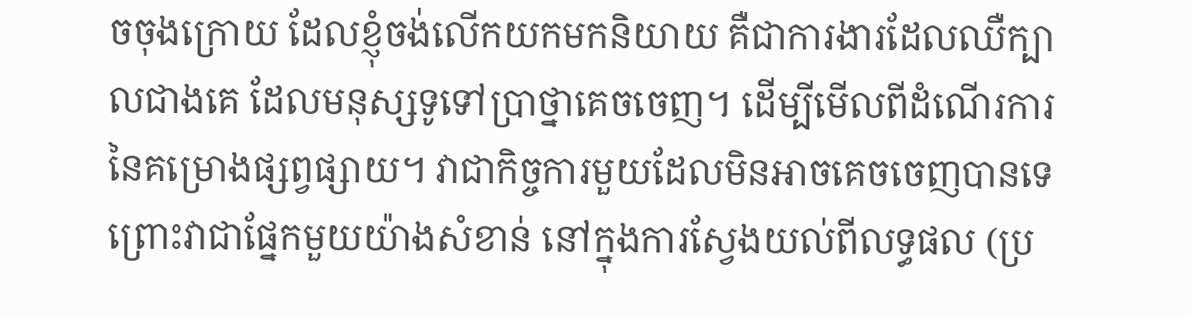ចចុងក្រោយ ដែលខ្ញុំចង់លើកយកមកនិយាយ គឺជាការងារដែលឈឺក្បាលជាងគេ ដែលមនុស្សទូទៅប្រាថ្នាគេចចេញ។ ដើម្បីមើលពីដំណើរការនៃគម្រោងផ្សព្វផ្សាយ។ វាជាកិច្ចការមួយដែលមិនអាចគេចចេញបានទេ ព្រោះវាជាផ្នែកមួយយ៉ាងសំខាន់ នៅក្នុងការស្វែងយល់ពីលទ្ធផល (ប្រ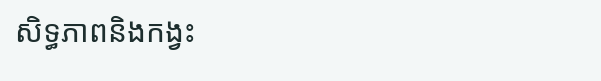សិទ្ធភាពនិងកង្វះ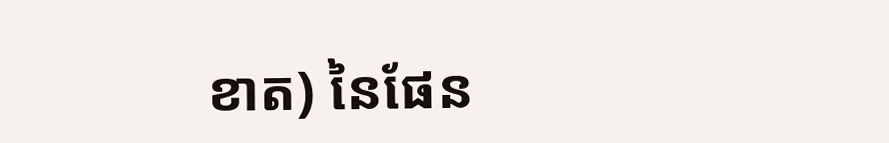ខាត) នៃផែន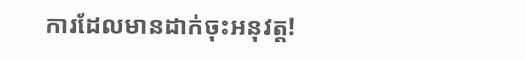ការដែលមានដាក់ចុះអនុវត្ត!